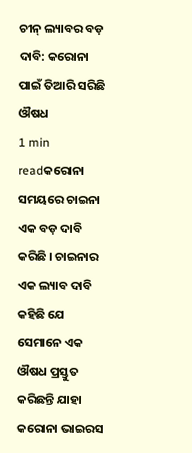ଚୀନ୍ ଲ୍ୟାବର ବଡ଼ ଦାବି: କରୋନା ପାଇଁ ତିଆରି ସରିଛି ଔଷଧ
1 min readକରୋନା ସମୟରେ ଚାଇନା ଏକ ବଡ଼ ଦାବି କରିଛି । ଚାଇନାର ଏକ ଲ୍ୟାବ ଦାବି କହିଛି ଯେ ସେମାନେ ଏକ ଔଷଧ ପ୍ରସ୍ତୁତ କରିଛନ୍ତି ଯାହା କରୋନା ଭାଇରସ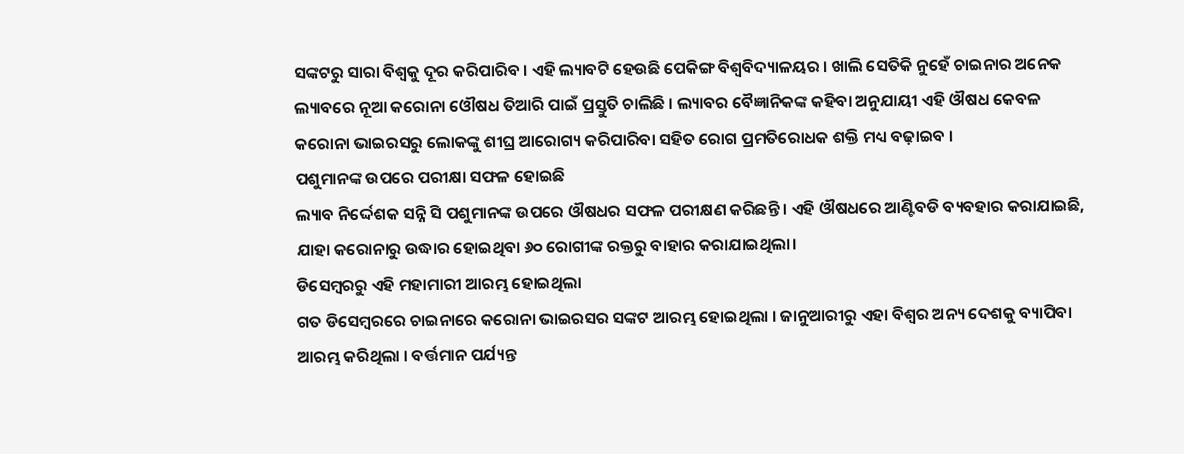ସଙ୍କଟରୁ ସାରା ବିଶ୍ୱକୁ ଦୂର କରିପାରିବ । ଏହି ଲ୍ୟାବଟି ହେଉଛି ପେକିଙ୍ଗ ବିଶ୍ୱବିଦ୍ୟାଳୟର । ଖାଲି ସେତିକି ନୁହେଁ ଚାଇନାର ଅନେକ ଲ୍ୟାବରେ ନୂଆ କରୋନା ଓୌଷଧ ତିଆରି ପାଇଁ ପ୍ରସ୍ତୁତି ଚାଲିଛି । ଲ୍ୟାବର ବୈଜ୍ଞାନିକଙ୍କ କହିବା ଅନୁଯାୟୀ ଏହି ଔଷଧ କେବଳ କରୋନା ଭାଇରସରୁ ଲୋକଙ୍କୁ ଶୀଘ୍ର ଆରୋଗ୍ୟ କରିପାରିବା ସହିତ ରୋଗ ପ୍ରମତିରୋଧକ ଶକ୍ତି ମଧ୍ୟ ବଢ଼ାଇବ ।
ପଶୁମାନଙ୍କ ଉପରେ ପରୀକ୍ଷା ସଫଳ ହୋଇଛି
ଲ୍ୟାବ ନିର୍ଦ୍ଦେଶକ ସନ୍ନି ସି ପଶୁମାନଙ୍କ ଉପରେ ଔଷଧର ସଫଳ ପରୀକ୍ଷଣ କରିଛନ୍ତି । ଏହି ଔଷଧରେ ଆଣ୍ଟିବଡି ବ୍ୟବହାର କରାଯାଇଛି, ଯାହା କରୋନାରୁ ଉଦ୍ଧାର ହୋଇଥିବା ୬୦ ରୋଗୀଙ୍କ ରକ୍ତରୁ ବାହାର କରାଯାଇଥିଲା।
ଡିସେମ୍ବରରୁ ଏହି ମହାମାରୀ ଆରମ୍ଭ ହୋଇଥିଲା
ଗତ ଡିସେମ୍ବରରେ ଚାଇନାରେ କରୋନା ଭାଇରସର ସଙ୍କଟ ଆରମ୍ଭ ହୋଇଥିଲା । ଜାନୁଆରୀରୁ ଏହା ବିଶ୍ୱର ଅନ୍ୟ ଦେଶକୁ ବ୍ୟାପିବା ଆରମ୍ଭ କରିଥିଲା । ବର୍ତ୍ତମାନ ପର୍ଯ୍ୟନ୍ତ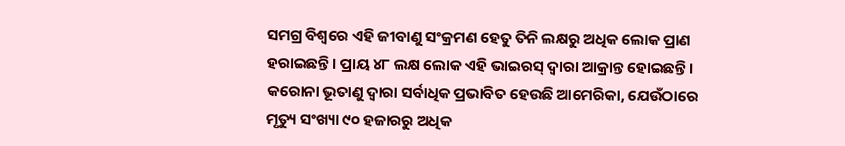ସମଗ୍ର ବିଶ୍ୱରେ ଏହି ଜୀବାଣୁ ସଂକ୍ରମଣ ହେତୁ ତିନି ଲକ୍ଷରୁ ଅଧିକ ଲୋକ ପ୍ରାଣ ହରାଇଛନ୍ତି । ପ୍ରାୟ ୪୮ ଲକ୍ଷ ଲୋକ ଏହି ଭାଇରସ୍ ଦ୍ୱାରା ଆକ୍ରାନ୍ତ ହୋଇଛନ୍ତି । କରୋନା ଭୂତାଣୁ ଦ୍ୱାରା ସର୍ବାଧିକ ପ୍ରଭାବିତ ହେଉଛି ଆମେରିକା, ଯେଉଁଠାରେ ମୃତ୍ୟୁ ସଂଖ୍ୟା ୯୦ ହଜାରରୁ ଅଧିକ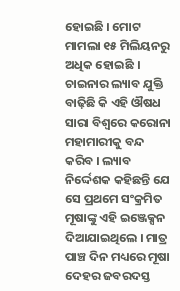ହୋଇଛି । ମୋଟ ମାମଲା ୧୫ ମିଲିୟନରୁ ଅଧିକ ହୋଇଛି ।
ଚାଇନାର ଲ୍ୟାବ ଯୁକ୍ତି ବାଢ଼ିଛି କି ଏହି ଔଷଧ ସାରା ବିଶ୍ୱରେ କରୋନା ମହାମାରୀକୁ ବନ୍ଦ କରିବ । ଲ୍ୟାବ ନିର୍ଦ୍ଦେଶକ କହିଛନ୍ତି ଯେ ସେ ପ୍ରଥମେ ସଂକ୍ରମିତ ମୂଷାଙ୍କୁ ଏହି ଇଞ୍ଜେକ୍ସନ ଦିଆଯାଇଥିଲେ । ମାତ୍ର ପାଞ୍ଚ ଦିନ ମଧ୍ୟରେ ମୂଷା ଦେହର ଜବରଦସ୍ତ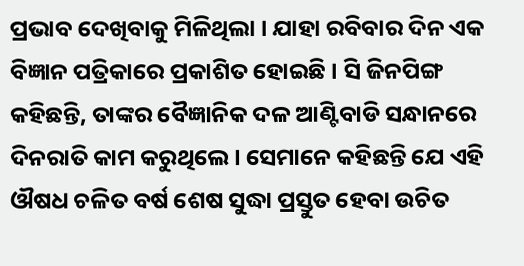ପ୍ରଭାବ ଦେଖିବାକୁ ମିଳିଥିଲା । ଯାହା ରବିବାର ଦିନ ଏକ ବିଜ୍ଞାନ ପତ୍ରିକାରେ ପ୍ରକାଶିତ ହୋଇଛି । ସି ଜିନପିଙ୍ଗ କହିଛନ୍ତି, ତାଙ୍କର ବୈଜ୍ଞାନିକ ଦଳ ଆଣ୍ଟିବାଡି ସନ୍ଧାନରେ ଦିନରାତି କାମ କରୁଥିଲେ । ସେମାନେ କହିଛନ୍ତି ଯେ ଏହି ଔଷଧ ଚଳିତ ବର୍ଷ ଶେଷ ସୁଦ୍ଧା ପ୍ରସ୍ତୁତ ହେବା ଉଚିତ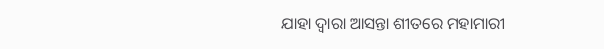ଯାହା ଦ୍ୱାରା ଆସନ୍ତା ଶୀତରେ ମହାମାରୀ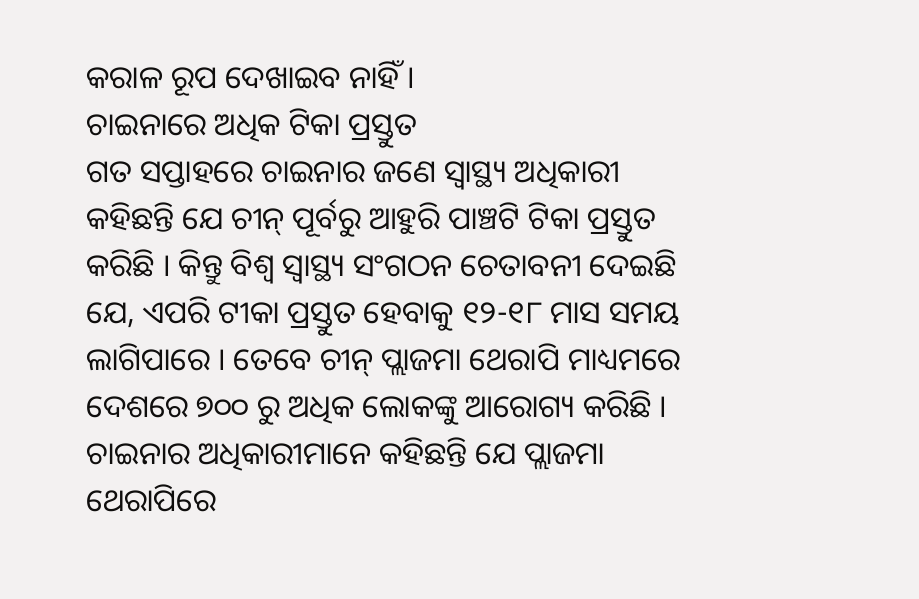କରାଳ ରୂପ ଦେଖାଇବ ନାହିଁ ।
ଚାଇନାରେ ଅଧିକ ଟିକା ପ୍ରସ୍ତୁତ
ଗତ ସପ୍ତାହରେ ଚାଇନାର ଜଣେ ସ୍ୱାସ୍ଥ୍ୟ ଅଧିକାରୀ କହିଛନ୍ତି ଯେ ଚୀନ୍ ପୂର୍ବରୁ ଆହୁରି ପାଞ୍ଚଟି ଟିକା ପ୍ରସ୍ତୁତ କରିଛି । କିନ୍ତୁ ବିଶ୍ୱ ସ୍ୱାସ୍ଥ୍ୟ ସଂଗଠନ ଚେତାବନୀ ଦେଇଛି ଯେ, ଏପରି ଟୀକା ପ୍ରସ୍ତୁତ ହେବାକୁ ୧୨-୧୮ ମାସ ସମୟ ଲାଗିପାରେ । ତେବେ ଚୀନ୍ ପ୍ଲାଜମା ଥେରାପି ମାଧ୍ୟମରେ ଦେଶରେ ୭୦୦ ରୁ ଅଧିକ ଲୋକଙ୍କୁ ଆରୋଗ୍ୟ କରିଛି । ଚାଇନାର ଅଧିକାରୀମାନେ କହିଛନ୍ତି ଯେ ପ୍ଲାଜମା ଥେରାପିରେ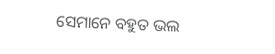ସେମାନେ ବହୁତ ଭଲ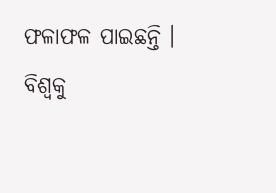ଫଳାଫଳ ପାଇଛନ୍ତି ।
ବିଶ୍ୱକୁ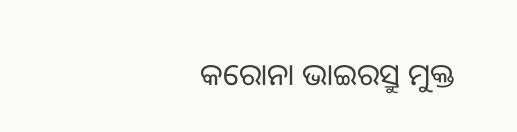କରୋନା ଭାଇରସ୍ରୁ ମୁକ୍ତ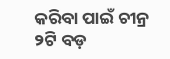କରିବା ପାଇଁ ଚୀନ୍ର ୨ଟି ବଡ଼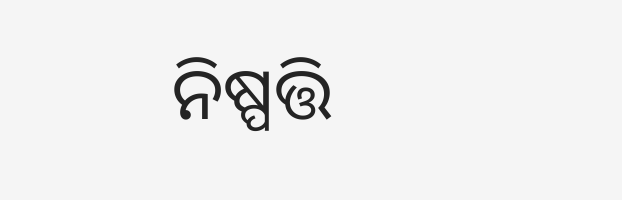ନିଷ୍ପତ୍ତି